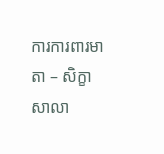ការការពារមាតា – សិក្ខាសាលា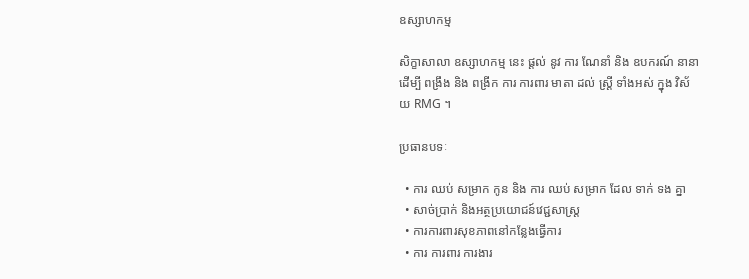ឧស្សាហកម្ម

សិក្ខាសាលា ឧស្សាហកម្ម នេះ ផ្តល់ នូវ ការ ណែនាំ និង ឧបករណ៍ នានា ដើម្បី ពង្រឹង និង ពង្រីក ការ ការពារ មាតា ដល់ ស្ត្រី ទាំងអស់ ក្នុង វិស័យ RMG ។

ប្រធានបទៈ

  • ការ ឈប់ សម្រាក កូន និង ការ ឈប់ សម្រាក ដែល ទាក់ ទង គ្នា
  • សាច់ប្រាក់ និងអត្ថប្រយោជន៍វេជ្ជសាស្រ្ត
  • ការការពារសុខភាពនៅកន្លែងធ្វើការ
  • ការ ការពារ ការងារ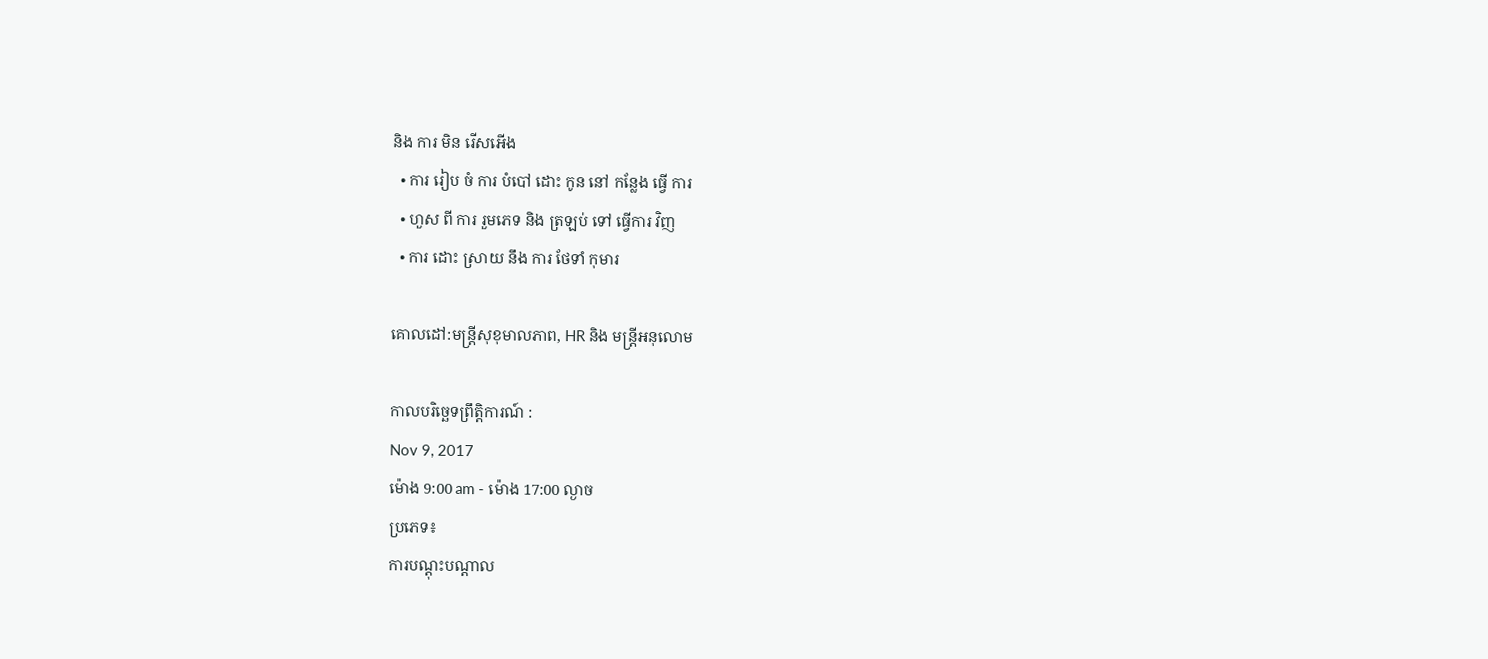និង ការ មិន រើសអើង
  • ការ រៀប ចំ ការ បំបៅ ដោះ កូន នៅ កន្លែង ធ្វើ ការ
  • ហួស ពី ការ រួមភេទ និង ត្រឡប់ ទៅ ធ្វើការ វិញ
  • ការ ដោះ ស្រាយ នឹង ការ ថែទាំ កុមារ

គោលដៅ:មន្ត្រីសុខុមាលភាព, HR និង មន្ត្រីអនុលោម

កាលបរិច្ឆេទព្រឹត្តិការណ៍ :
Nov 9, 2017
ម៉ោង 9:00 am - ម៉ោង 17:00 ល្ងាច
ប្រភេទ៖
ការបណ្តុះបណ្តាល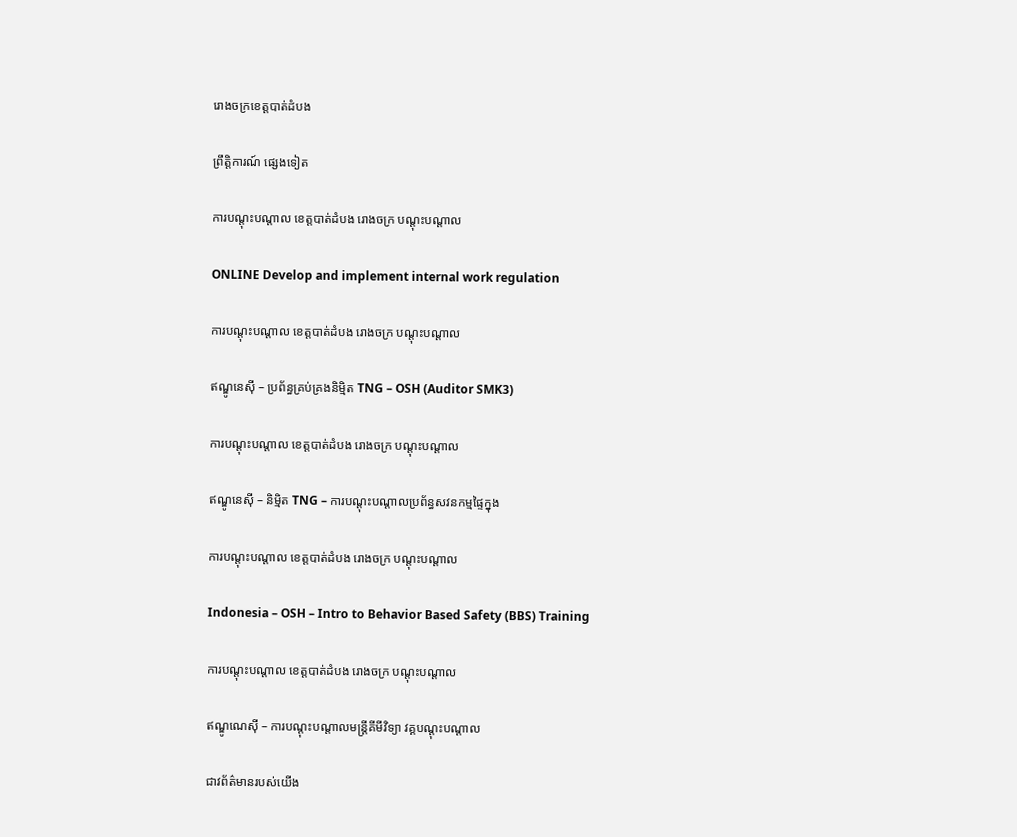រោងចក្រខេត្តបាត់ដំបង

ព្រឹត្តិការណ៍ ផ្សេងទៀត

ការបណ្តុះបណ្តាល ខេត្តបាត់ដំបង រោងចក្រ បណ្ដុះបណ្ដាល

ONLINE Develop and implement internal work regulation

ការបណ្តុះបណ្តាល ខេត្តបាត់ដំបង រោងចក្រ បណ្ដុះបណ្ដាល

ឥណ្ឌូនេស៊ី – ប្រព័ន្ធគ្រប់គ្រងនិម្មិត TNG – OSH (Auditor SMK3)

ការបណ្តុះបណ្តាល ខេត្តបាត់ដំបង រោងចក្រ បណ្ដុះបណ្ដាល

ឥណ្ឌូនេស៊ី – និម្មិត TNG – ការបណ្តុះបណ្តាលប្រព័ន្ធសវនកម្មផ្ទៃក្នុង

ការបណ្តុះបណ្តាល ខេត្តបាត់ដំបង រោងចក្រ បណ្ដុះបណ្ដាល

Indonesia – OSH – Intro to Behavior Based Safety (BBS) Training

ការបណ្តុះបណ្តាល ខេត្តបាត់ដំបង រោងចក្រ បណ្ដុះបណ្ដាល

ឥណ្ឌូណេស៊ី – ការបណ្តុះបណ្តាលមន្ត្រីគីមីវិទ្យា វគ្គបណ្តុះបណ្តាល

ជាវព័ត៌មានរបស់យើង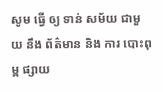សូម ធ្វើ ឲ្យ ទាន់ សម័យ ជាមួយ នឹង ព័ត៌មាន និង ការ បោះពុម្ព ផ្សាយ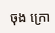ចុង ក្រោ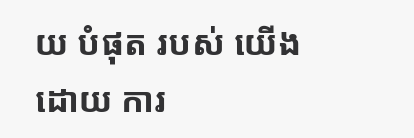យ បំផុត របស់ យើង ដោយ ការ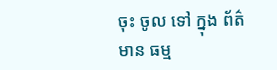ចុះ ចូល ទៅ ក្នុង ព័ត៌មាន ធម្ម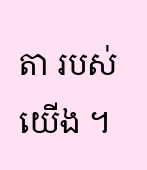តា របស់ យើង ។